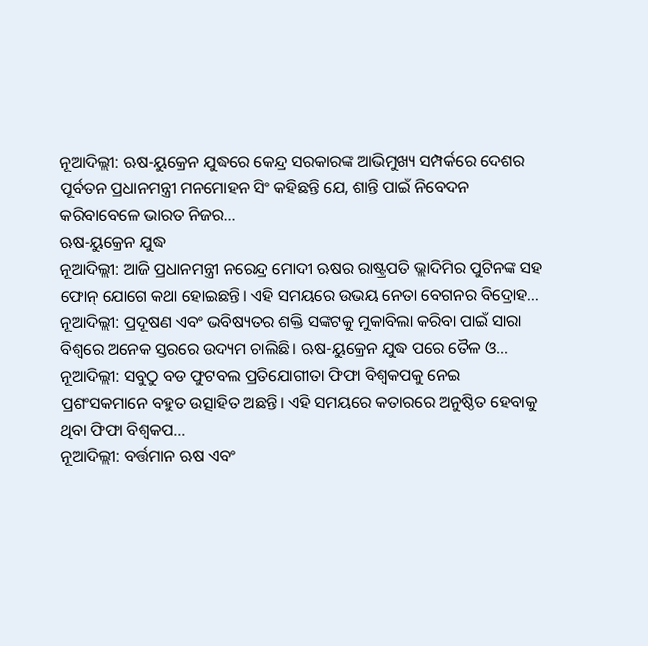ନୂଆଦିଲ୍ଲୀ: ଋଷ-ୟୁକ୍ରେନ ଯୁଦ୍ଧରେ କେନ୍ଦ୍ର ସରକାରଙ୍କ ଆଭିମୁଖ୍ୟ ସମ୍ପର୍କରେ ଦେଶର ପୂର୍ବତନ ପ୍ରଧାନମନ୍ତ୍ରୀ ମନମୋହନ ସିଂ କହିଛନ୍ତି ଯେ, ଶାନ୍ତି ପାଇଁ ନିବେଦନ କରିବାବେଳେ ଭାରତ ନିଜର…
ଋଷ-ୟୁକ୍ରେନ ଯୁଦ୍ଧ
ନୂଆଦିଲ୍ଲୀ: ଆଜି ପ୍ରଧାନମନ୍ତ୍ରୀ ନରେନ୍ଦ୍ର ମୋଦୀ ଋଷର ରାଷ୍ଟ୍ରପତି ଭ୍ଲାଦିମିର ପୁଟିନଙ୍କ ସହ ଫୋନ୍ ଯୋଗେ କଥା ହୋଇଛନ୍ତି। ଏହି ସମୟରେ ଉଭୟ ନେତା ବେଗନର ବିଦ୍ରୋହ…
ନୂଆଦିଲ୍ଲୀ: ପ୍ରଦୂଷଣ ଏବଂ ଭବିଷ୍ୟତର ଶକ୍ତି ସଙ୍କଟକୁ ମୁକାବିଲା କରିବା ପାଇଁ ସାରା ବିଶ୍ୱରେ ଅନେକ ସ୍ତରରେ ଉଦ୍ୟମ ଚାଲିଛି। ଋଷ-ୟୁକ୍ରେନ ଯୁଦ୍ଧ ପରେ ତୈଳ ଓ…
ନୂଆଦିଲ୍ଲୀ: ସବୁଠୁ ବଡ ଫୁଟବଲ ପ୍ରତିଯୋଗୀତା ଫିଫା ବିଶ୍ୱକପକୁ ନେଇ ପ୍ରଶଂସକମାନେ ବହୁତ ଉତ୍ସାହିତ ଅଛନ୍ତି। ଏହି ସମୟରେ କତାରରେ ଅନୁଷ୍ଠିତ ହେବାକୁ ଥିବା ଫିଫା ବିଶ୍ୱକପ…
ନୂଆଦିଲ୍ଲୀ: ବର୍ତ୍ତମାନ ଋଷ ଏବଂ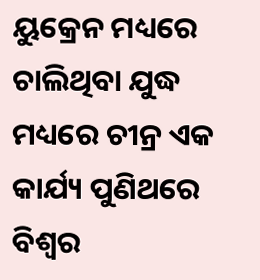ୟୁକ୍ରେନ ମଧ୍ୟରେ ଚାଲିଥିବା ଯୁଦ୍ଧ ମଧ୍ୟରେ ଚୀନ୍ର ଏକ କାର୍ଯ୍ୟ ପୁଣିଥରେ ବିଶ୍ୱର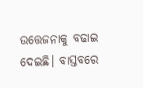ଉତ୍ତେଜନାକୁ ବଢାଇ ଦେଇଛି। ବାସ୍ତବରେ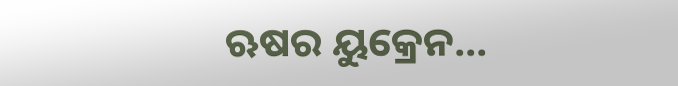ଋଷର ୟୁକ୍ରେନ…